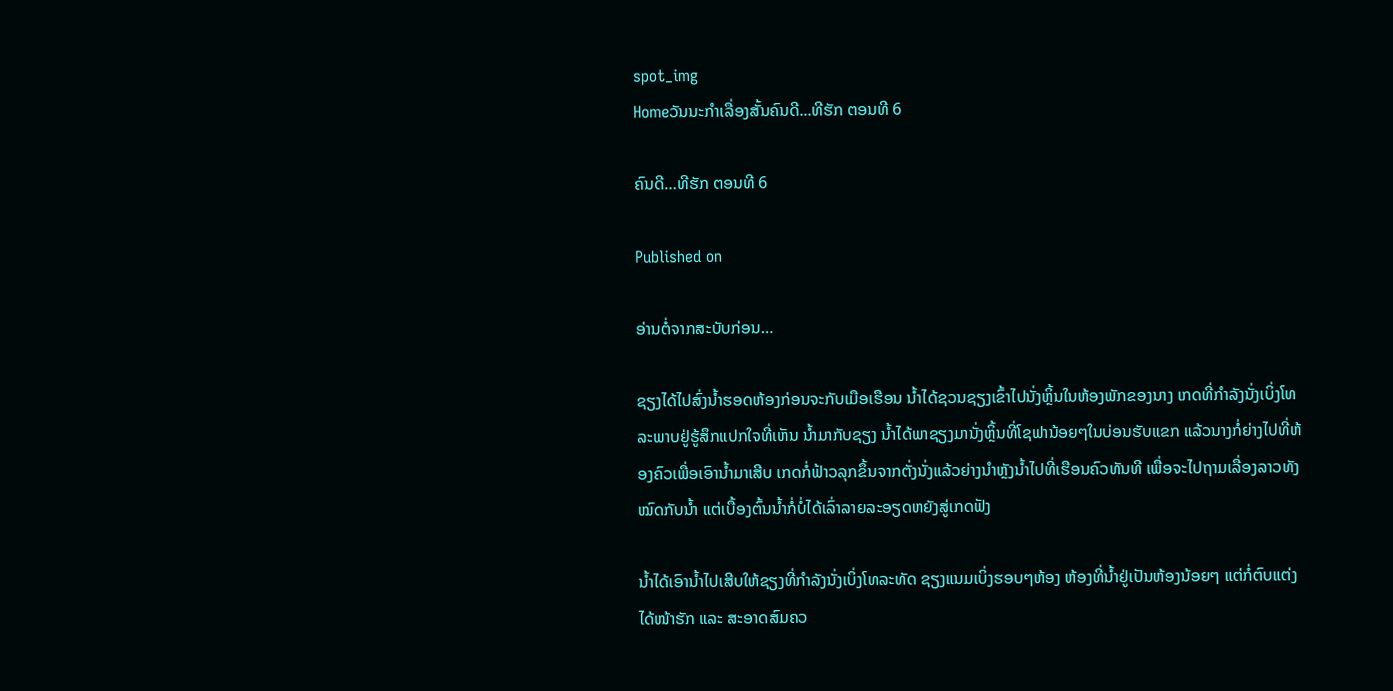spot_img
Homeວັນນະກຳເລື່ອງສັ້ນຄົນດີ...ທີຮັກ ຕອນທີ 6

ຄົນດີ…ທີຮັກ ຕອນທີ 6

Published on

ອ່ານຕໍ່ຈາກສະບັບກ່ອນ…

ຊຽງໄດ້ໄປສົ່ງນ້ຳຮອດຫ້ອງກ່ອນຈະກັບເມືອເຮືອນ ນ້ຳໄດ້ຊວນຊຽງເຂົ້າໄປນັ່ງຫຼິ້ນໃນຫ້ອງພັກຂອງນາງ ເກດທີ່ກຳລັງນັ່ງເບິ່ງໂທລະພາບຢູ່ຮູ້ສຶກແປກໃຈທີ່ເຫັນ ນ້ຳມາກັບຊຽງ ນ້ຳໄດ້ພາຊຽງມານັ່ງຫຼິ້ນທີ່ໂຊຟານ້ອຍໆໃນບ່ອນຮັບແຂກ ແລ້ວນາງກໍ່ຍ່າງໄປທີ່ຫ້ອງຄົວເພື່ອເອົານ້ຳມາເສີບ ເກດກໍ່ຟ້າວລຸກຂຶ້ນຈາກຕັ່ງນັ່ງແລ້ວຍ່າງນຳຫຼັງນ້ຳໄປທີ່ເຮືອນຄົວທັນທີ ເພື່ອຈະໄປຖາມເລື່ອງລາວທັງໝົດກັບນ້ຳ ແຕ່ເບື້ອງຕົ້ນນ້ຳກໍ່ບໍ່ໄດ້ເລົ່າລາຍລະອຽດຫຍັງສູ່ເກດຟັງ

ນ້ຳໄດ້ເອົານ້ຳໄປເສີບໃຫ້ຊຽງທີ່ກຳລັງນັ່ງເບິ່ງໂທລະທັດ ຊຽງແນມເບິ່ງຮອບໆຫ້ອງ ຫ້ອງທີ່ນ້ຳຢູ່ເປັນຫ້ອງນ້ອຍໆ ແຕ່ກໍ່ຕົບແຕ່ງໄດ້ໜ້າຮັກ ແລະ ສະອາດສົມຄວ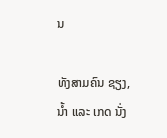ນ

ທັງສາມຄົນ ຊຽງ, ນ້ຳ ແລະ ເກດ ນັ່ງ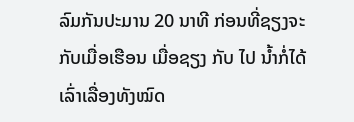ລົມກັນປະມານ 20 ນາທີ ກ່ອນທີ່ຊຽງຈະກັບເມື່ອເຮືອນ ເມື່ອຊຽງ ກັບ ໄປ ນ້ຳກໍ່ໄດ້ເລົ່າເລື່ອງທັງໝົດ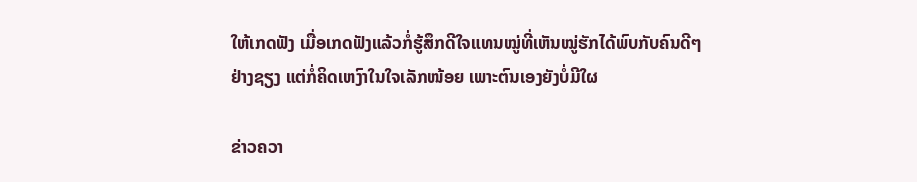ໃຫ້ເກດຟັງ ເມື່ອເກດຟັງແລ້ວກໍ່ຮູ້ສຶກດີໃຈແທນໝູ່ທີ່ເຫັນໝູ່ຮັກໄດ້ພົບກັບຄົນດີໆ ຢ່າງຊຽງ ແຕ່ກໍ່ຄິດເຫງົາໃນໃຈເລັກໜ້ອຍ ເພາະຕົນເອງຍັງບໍ່ມີໃຜ

ຂ່າວຄວາ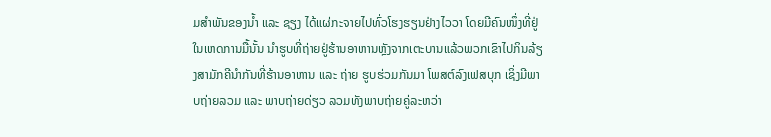ມສຳພັນຂອງນ້ຳ ແລະ ຊຽງ ໄດ້ແຜ່ກະຈາຍໄປທົ່ວໂຮງຮຽນຢ່າງໄວວາ ໂດຍມີຄົນໜຶ່ງທີ່ຢູ່ໃນເຫດການມື້ນັ້ນ ນຳຮູບທີ່ຖ່າຍຢູ່ຮ້ານອາຫານຫຼັງຈາກເຕະບານແລ້ວພວກເຂົາໄປກິນລ້ຽງສາມັກຄີນຳກັນທີ່ຮ້ານອາຫານ ແລະ ຖ່າຍ ຮູບຮ່ວມກັນມາ ໂພສຕ໌ລົງເຟສບຸກ ເຊິ່ງມີພາບຖ່າຍລວມ ແລະ ພາບຖ່າຍດ່ຽວ ລວມທັງພາບຖ່າຍຄູ່ລະຫວ່າ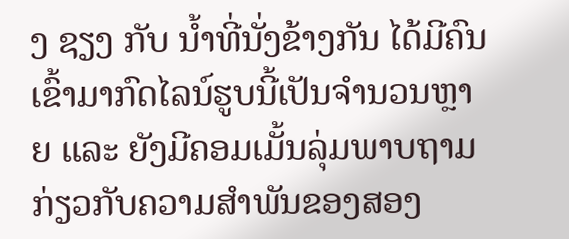ງ ຊຽງ ກັບ ນ້ຳທີ່ນັ່ງຂ້າງກັນ ໄດ້ມີຄົນເຂົ້າມາກົດໄລນ໌ຮູບນີ້ເປັນຈຳນວນຫຼາຍ ແລະ ຍັງມີຄອມເມັ້ນລຸ່ມພາບຖາມກ່ຽວກັບຄວາມສຳພັນຂອງສອງ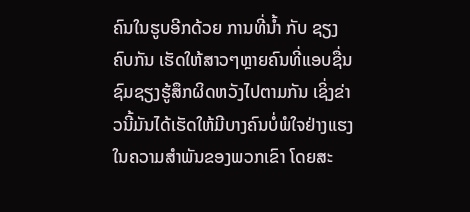ຄົນໃນຮູບອີກດ້ວຍ ການທີ່ນ້ຳ ກັບ ຊຽງຄົບກັນ ເຮັດໃຫ້ສາວໆຫຼາຍຄົນທີ່ແອບຊື່ນຊົມຊຽງຮູ້ສຶກຜິດຫວັງໄປຕາມກັນ ເຊິ່ງຂ່າວນີ້ມັນໄດ້ເຮັດໃຫ້ມີບາງຄົນບໍ່ພໍໃຈຢ່າງແຮງໃນຄວາມສຳພັນຂອງພວກເຂົາ ໂດຍສະ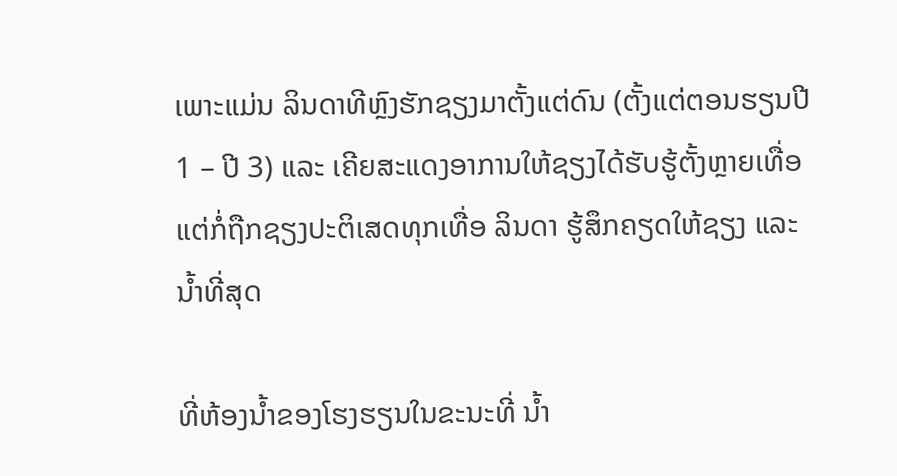ເພາະແມ່ນ ລິນດາທີຫຼົງຮັກຊຽງມາຕັ້ງແຕ່ດົນ (ຕັ້ງແຕ່ຕອນຮຽນປີ 1 – ປີ 3) ແລະ ເຄີຍສະແດງອາການໃຫ້ຊຽງໄດ້ຮັບຮູ້ຕັ້ງຫຼາຍເທື່ອ ແຕ່ກໍ່ຖືກຊຽງປະຕິເສດທຸກເທື່ອ ລິນດາ ຮູ້ສຶກຄຽດໃຫ້ຊຽງ ແລະ ນ້ຳທີ່ສຸດ

ທີ່ຫ້ອງນ້ຳຂອງໂຮງຮຽນໃນຂະນະທີ່ ນ້ຳ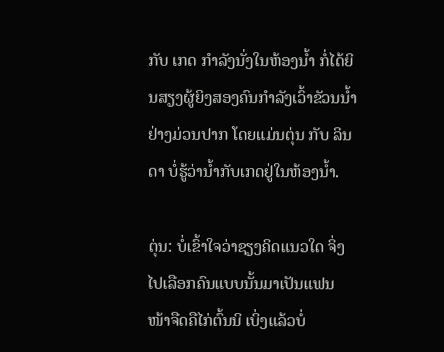ກັບ ເກດ ກຳລັງນັ່ງໃນຫ້ອງນ້ຳ ກໍ່ໄດ້ຍິນສຽງຜູ້ຍິງສອງຄົນກຳລັງເວົ້າຂັວນນ້ຳຢ່າງມ່ວນປາກ ໂດຍແມ່ນຕຸ່ນ ກັບ ລິນດາ ບໍ່ຮູ້ວ່ານ້ຳກັບເກດຢູ່ໃນຫ້ອງນ້ຳ.

ຕຸ່ນ: ບໍ່ເຂົ້າໃຈວ່າຊຽງຄິດແນວໃດ ຈິ່ງໄປເລືອກຄົນແບບນັ້ນມາເປັນແຟນ ໜ້າຈືດຄືໄກ່ຕົ້ນນິ ເບິ່ງແລ້ວບໍ່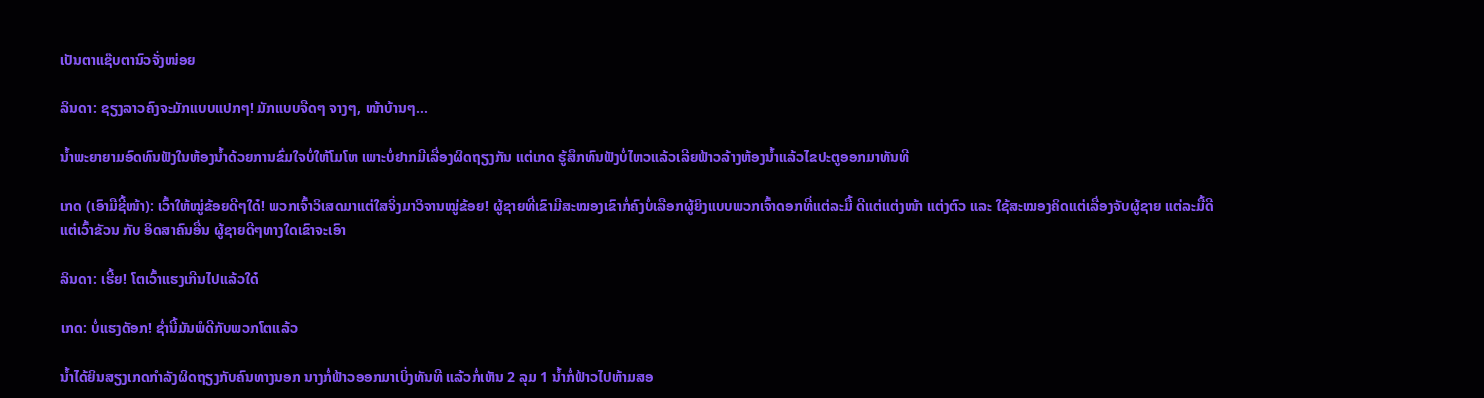ເປັນຕາແຊ໊ບຕານົວຈັ່ງໜ່ອຍ

ລິນດາ: ຊຽງລາວຄົງຈະມັກແບບແປກໆ! ມັກແບບຈືດໆ ຈາງໆ, ໜ້າບ້ານໆ…

ນ້ຳພະຍາຍາມອົດທົນຟັງໃນຫ້ອງນ້ຳດ້ວຍການຂົ່ມໃຈບໍ່ໃຫ້ໂມໂຫ ເພາະບໍ່ຢາກມີເລື່ອງຜິດຖຽງກັນ ແຕ່ເກດ ຮູ້ສຶກທົນຟັງບໍ່ໄຫວແລ້ວເລີຍຟ້າວລ້າງຫ້ອງນ້ຳແລ້ວໄຂປະຕູອອກມາທັນທີ

ເກດ (ເອົາມືຊີ້ໜ້າ): ເວົ້າໃຫ້ໝູ່ຂ້ອຍດີໆໃດ໋! ພວກເຈົ້າວິເສດມາແຕ່ໃສຈິ່ງມາວິຈານໝູ່ຂ້ອຍ! ຜູ້ຊາຍທີ່ເຂົາມີສະໝອງເຂົາກໍ່ຄົງບໍ່ເລືອກຜູ້ຍິງແບບພວກເຈົ້າດອກທີ່ແຕ່ລະມື້ ດີແຕ່ແຕ່ງໜ້າ ແຕ່ງຕົວ ແລະ ໃຊ້ສະໝອງຄິດແຕ່ເລື່ອງຈັບຜູ້ຊາຍ ແຕ່ລະມື້ດີແຕ່ເວົ້າຂັວນ ກັບ ອິດສາຄົນອື່ນ ຜູ້ຊາຍດີໆທາງໃດເຂົາຈະເອົາ

ລິນດາ: ເຮີ້ຍ! ໂຕເວົ້າແຮງເກີນໄປແລ້ວໃດ໋

ເກດ: ບໍ່ແຮງດັອກ! ຊ່ຳນີ້ມັນພໍດີກັບພວກໂຕແລ້ວ

ນ້ຳໄດ້ຍິນສຽງເກດກຳລັງຜິດຖຽງກັບຄົນທາງນອກ ນາງກໍ່ຟ້າວອອກມາເບິ່ງທັນທີ ແລ້ວກໍ່ເຫັນ 2 ລຸມ 1 ນ້ຳກໍ່ຟ້າວໄປຫ້າມສອ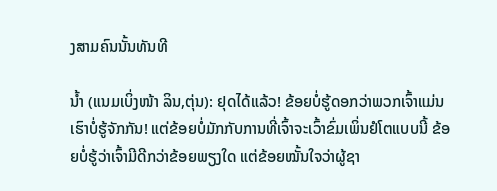ງສາມຄົນນັ້ນທັນທີ

ນ້ຳ (ແນມເບິ່ງໜ້າ ລິນ,ຕຸ່ນ): ຢຸດໄດ້ແລ້ວ! ຂ້ອຍບໍ່ຮູ້ດອກວ່າພວກເຈົ້າແມ່ນ ເຮົາບໍ່ຮູ້ຈັກກັນ! ແຕ່ຂ້ອຍບໍ່ມັກກັບການທີ່ເຈົ້າຈະເວົ້າຂົ່ມເພິ່ນຢໍໂຕແບບນີ້ ຂ້ອຍບໍ່ຮູ້ວ່າເຈົ້າມີດີກວ່າຂ້ອຍພຽງໃດ ແຕ່ຂ້ອຍໝັ້ນໃຈວ່າຜູ້ຊາ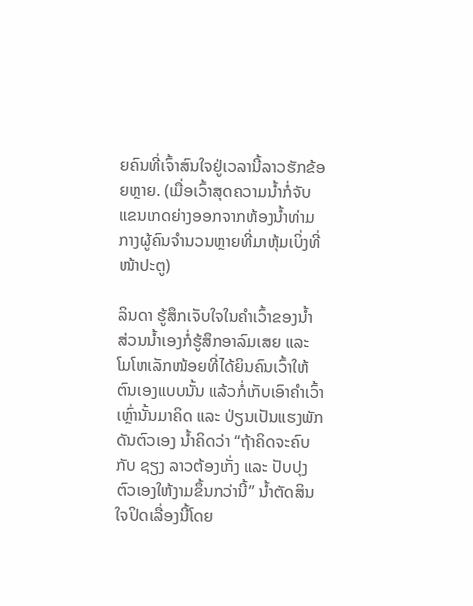ຍຄົນທີ່ເຈົ້າສົນໃຈຢູ່ເວລານີ້ລາວຮັກຂ້ອຍຫຼາຍ. (ເມື່ອເວົ້າສຸດຄວາມນ້ຳກໍ່ຈັບແຂນເກດຍ່າງອອກຈາກຫ້ອງນ້ຳທ່າມກາງຜູ້ຄົນຈຳນວນຫຼາຍທີ່ມາຫຸ້ມເບິ່ງທີ່ໜ້າປະຕູ)

ລິນດາ ຮູ້ສຶກເຈັບໃຈໃນຄຳເວົ້າຂອງນ້ຳ ສ່ວນນ້ຳເອງກໍ່ຮູ້ສຶກອາລົມເສຍ ແລະ ໂມໂຫເລັກໜ້ອຍທີ່ໄດ້ຍິນຄົນເວົ້າໃຫ້ຕົນເອງແບບນັ້ນ ແລ້ວກໍ່ເກັບເອົາຄຳເວົ້າເຫຼົ່ານັ້ນມາຄິດ ແລະ ປ່ຽນເປັນແຮງພັກດັນຕົວເອງ ນ້ຳຄິດວ່າ “ຖ້າຄິດຈະຄົບກັບ ຊຽງ ລາວຕ້ອງເກັ່ງ ແລະ ປັບປຸງຕົວເອງໃຫ້ງາມຂຶ້ນກວ່ານີ້” ນ້ຳຕັດສິນໃຈປິດເລື່ອງນີ້ໂດຍ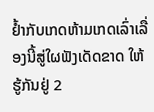ຢ້ຳກັບເກດຫ້າມເກດເລົ່າເລື່ອງນີ້ສູ່ໃຜຟັງເດັດຂາດ ໃຫ້ຮູ້ກັນຢູ່ 2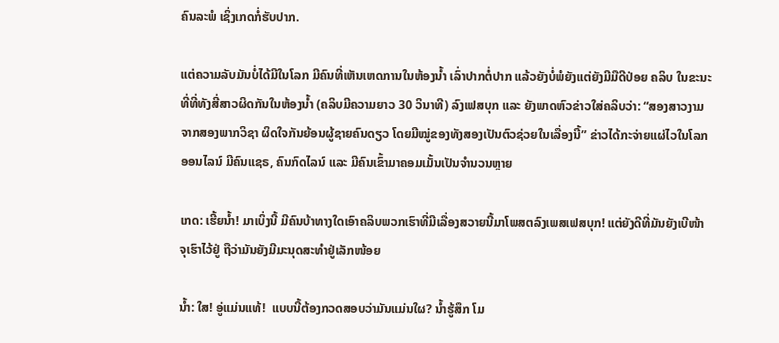ຄົນລະພໍ ເຊິ່ງເກດກໍ່ຮັບປາກ.

ແຕ່ຄວາມລັບມັນບໍ່ໄດ້ມີໃນໂລກ ມີຄົນທີ່ເຫັນເຫດການໃນຫ້ອງນ້ຳ ເລົ່າປາກຕໍ່ປາກ ແລ້ວຍັງບໍ່ພໍຍັງແຕ່ຍັງມີມືດີປ່ອຍ ຄລິບ ໃນຂະນະທີ່ທີ່ທັງສີ່ສາວຜິດກັນໃນຫ້ອງນ້ຳ (ຄລິບມີຄວາມຍາວ 30 ວິນາທີ) ລົງເຟສບຸກ ແລະ ຍັງພາດຫົວຂ່າວໃສ່ຄລິບວ່າ: “ສອງສາວງາມ ຈາກສອງພາກວິຊາ ຜິດໃຈກັນຍ້ອນຜູ້ຊາຍຄົນດຽວ ໂດຍມີໝູ່ຂອງທັງສອງເປັນຕົວຊ່ວຍໃນເລື່ອງນີ້” ຂ່າວໄດ້ກະຈ່າຍແຜ່ໄວໃນໂລກອອນໄລນ໌ ມີຄົນແຊຣ, ຄົນກົດໄລນ໌ ແລະ ມີຄົນເຂົ້າມາຄອມເມັ້ນເປັນຈຳນວນຫຼາຍ

ເກດ: ເຮີ້ຍນ້ຳ! ມາເບິ່ງນີ້ ມີຄົນບ້າທາງໃດເອົາຄລິບພວກເຮົາທີ່ມີເລື່ອງສວາຍນີ້ມາໂພສຕລົງເພສເຟສບຸກ! ແຕ່ຍັງດີທີ່ມັນຍັງເບີໜ້າຈຸເຮົາໄວ້ຢູ່ ຖືວ່າມັນຍັງມີມະນຸດສະທຳຢູ່ເລັກໜ້ອຍ

ນ້ຳ: ໃສ! ອູ່ແມ່ນແທ້!  ແບບນີ້ຕ້ອງກວດສອບວ່າມັນແມ່ນໃຜ? ນ້ຳຮູ້ສຶກ ໂມ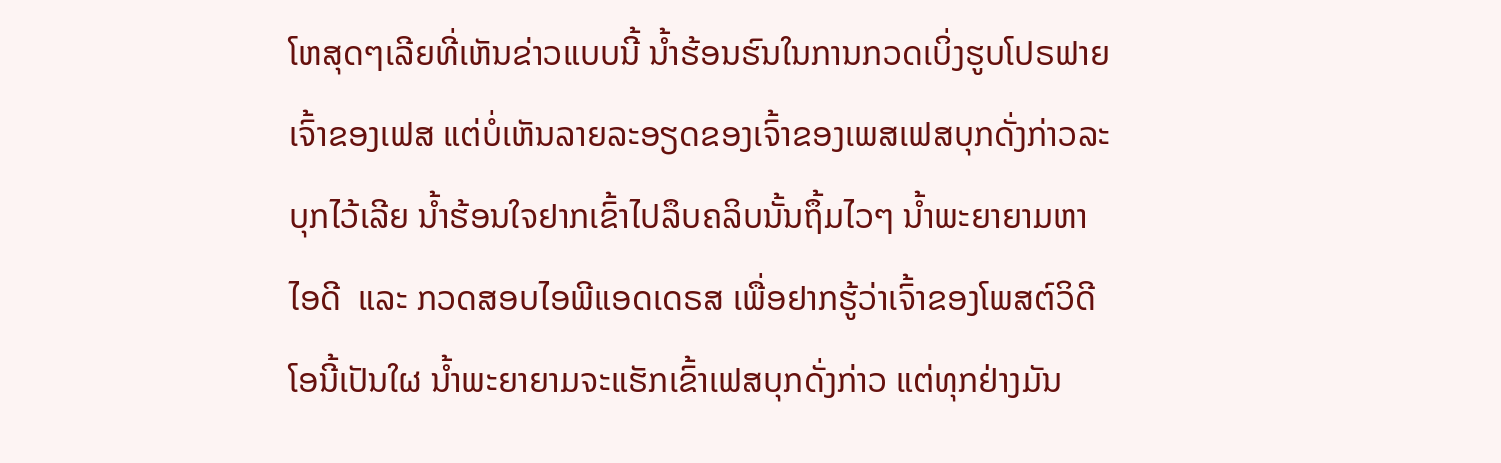ໂຫສຸດໆເລີຍທີ່ເຫັນຂ່າວແບບນີ້ ນ້ຳຮ້ອນຮົນໃນການກວດເບິ່ງຮູບໂປຣຟາຍເຈົ້າຂອງເຟສ ແຕ່ບໍ່ເຫັນລາຍລະອຽດຂອງເຈົ້າຂອງເພສເຟສບຸກດັ່ງກ່າວລະບຸກໄວ້ເລີຍ ນ້ຳຮ້ອນໃຈຢາກເຂົ້າໄປລຶບຄລິບນັ້ນຖຶ້ມໄວໆ ນ້ຳພະຍາຍາມຫາໄອດີ  ແລະ ກວດສອບໄອພີແອດເດຣສ ເພື່ອຢາກຮູ້ວ່າເຈົ້າຂອງໂພສຕ໌ວິດີໂອນີ້ເປັນໃຜ ນ້ຳພະຍາຍາມຈະແຮັກເຂົ້າເຟສບຸກດັ່ງກ່າວ ແຕ່ທຸກຢ່າງມັນ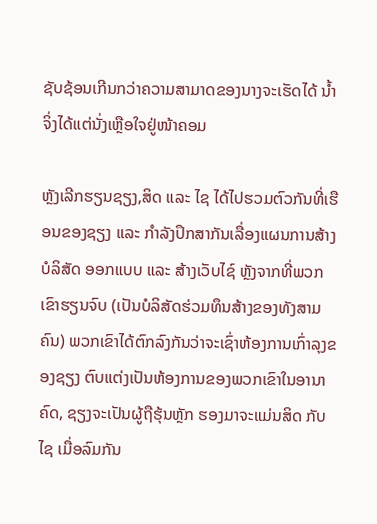ຊັບຊ້ອນເກີນກວ່າຄວາມສາມາດຂອງນາງຈະເຮັດໄດ້ ນ້ຳຈິ່ງໄດ້ແຕ່ນັ່ງເຫຼືອໃຈຢູ່ໜ້າຄອມ

ຫຼັງເລີກຮຽນຊຽງ,ສິດ ແລະ ໄຊ ໄດ້ໄປຮວມຕົວກັນທີ່ເຮືອນຂອງຊຽງ ແລະ ກຳລັງປຶກສາກັນເລື່ອງແຜນການສ້າງບໍລິສັດ ອອກແບບ ແລະ ສ້າງເວັບໄຊ໌ ຫຼັງຈາກທີ່ພວກເຂົາຮຽນຈົບ (ເປັນບໍລິສັດຮ່ວມທຶນສ້າງຂອງທັງສາມຄົນ) ພວກເຂົາໄດ້ຕົກລົງກັນວ່າຈະເຊົ່າຫ້ອງການເກົ່າລຸງຂອງຊຽງ ຕົບແຕ່ງເປັນຫ້ອງການຂອງພວກເຂົາໃນອານາຄົດ, ຊຽງຈະເປັນຜູ້ຖືຮຸ້ນຫຼັກ ຮອງມາຈະແມ່ນສິດ ກັບ ໄຊ ເມື່ອລົມກັນ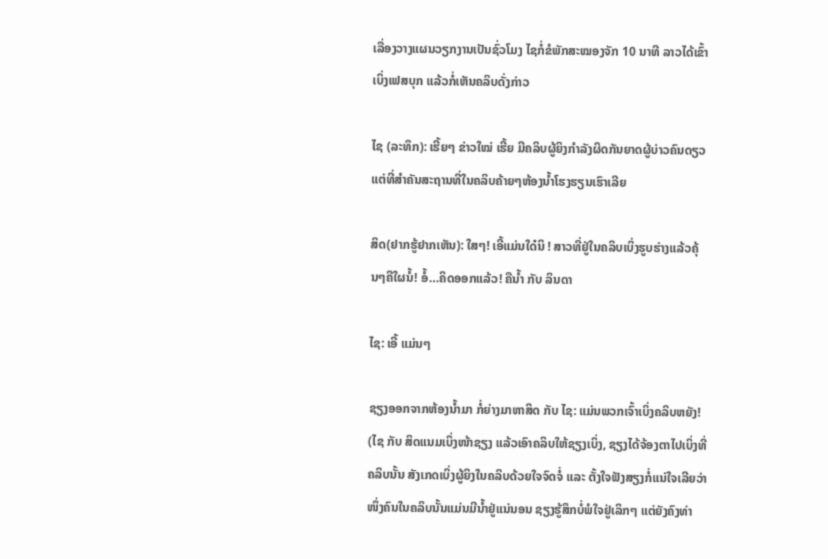ເລື່ອງວາງແຜນວຽກງານເປັນຊົ່ວໂມງ ໄຊກໍ່ຂໍພັກສະໝອງຈັກ 10 ນາທີ ລາວໄດ້ເຂົ້າເບິ່ງເຟສບຸກ ແລ້ວກໍ່ເຫັນຄລິບດັ່ງກ່າວ

ໄຊ (ລະທຶກ): ເຮີ້ຍໆ ຂ່າວໃໝ່ ເຮີ້ຍ ມີຄລິບຜູ້ຍິງກຳລັງຜິດກັນຍາດຜູ້ບ່າວຄົນດຽວ ແຕ່ທີ່ສຳຄັນສະຖານທີ່ໃນຄລິບຄ້າຍໆຫ້ອງນ້ຳໂຮງຮຽນເຮົາເລີຍ

ສິດ(ຢາກຮູ້ຢາກເຫັນ): ໃສໆ! ເອີ້ແມ່ນໃດ໋ນິ ! ສາວທີ່ຢູ່ໃນຄລິບເບິ່ງຮູບຮ່າງແລ້ວຄຸ້ນໆຄືໃຜນໍ້! ອໍ້…ຄິດອອກແລ້ວ! ຄືນ້ຳ ກັບ ລິນດາ

ໄຊ: ເອີ້ ແມ່ນໆ

ຊຽງອອກຈາກຫ້ອງນ້ຳມາ ກໍ່ຍ່າງມາຫາສິດ ກັບ ໄຊ: ແມ່ນພວກເຈົ້າເບິ່ງຄລິບຫຍັງ! (ໄຊ ກັບ ສິດແນມເບິ່ງໜ້າຊຽງ ແລ້ວເອົາຄລິບໃຫ້ຊຽງເບິ່ງ, ຊຽງໄດ້ຈ້ອງຕາໄປເບິ່ງທີ່ຄລິບນັ້ນ ສັງເກດເບິ່ງຜູ້ຍິງໃນຄລິບດ້ວຍໃຈຈົດຈໍ່ ແລະ ຕັ້ງໃຈຟັງສຽງກໍ່ແນ່ໃຈເລີຍວ່າ ໜຶ່ງຄົນໃນຄລິບນັ້ນແມ່ນມີນ້ຳຢູ່ແນ່ນອນ ຊຽງຮູ້ສຶກບໍ່ພໍໃຈຢູ່ເລິກໆ ແຕ່ຍັງຄົງທ່າ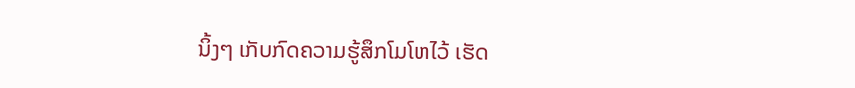ນິ້ງໆ ເກັບກົດຄວາມຮູ້ສຶກໂມໂຫໄວ້ ເຮັດ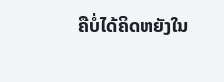ຄືບໍ່ໄດ້ຄິດຫຍັງໃນ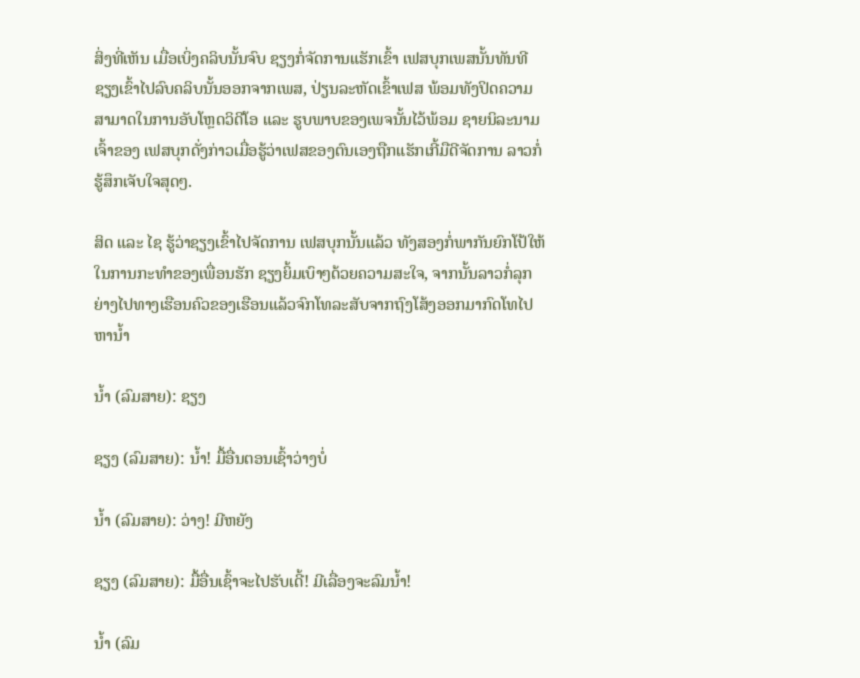ສິ່ງທີ່ເຫັນ ເມື່ອເບິ່ງຄລິບນັ້ນຈົບ ຊຽງກໍ່ຈັດການແຮັກເຂົ້າ ເຟສບຸກເພສນັ້ນທັນທີ ຊຽງເຂົ້າໄປລົບຄລິບນັ້ນອອກຈາກເພສ, ປ່ຽນລະຫັດເຂົ້າເຟສ ພ້ອມທັງປິດຄວາມສາມາດໃນການອັບໂຫຼດວິດີໂອ ແລະ ຮູບພາບຂອງເພຈນັ້ນໄວ້ພ້ອມ ຊາຍນິລະນາມເຈົ້າຂອງ ເຟສບຸກດັ່ງກ່າວເມື່ອຮູ້ວ່າເຟສຂອງຕົນເອງຖືກແຮັກເກີ້ມືດີຈັດການ ລາວກໍ່ຮູ້ສຶກເຈັບໃຈສຸດໆ.

ສິດ ແລະ ໄຊ ຮູ້ວ່າຊຽງເຂົ້າໄປຈັດການ ເຟສບຸກນັ້ນແລ້ວ ທັງສອງກໍ່ພາກັນຍົກໂປ້ໃຫ້ໃນການກະທຳຂອງເພື່ອນຮັກ ຊຽງຍິ້ມເບົາໆດ້ວຍຄວາມສະໃຈ, ຈາກນັ້ນລາວກໍ່ລຸກຍ່າງໄປທາງເຮືອນຄົວຂອງເຮືອນແລ້ວຈົກໂທລະສັບຈາກຖົງໂສ້ງອອກມາກົດໂທໄປຫານ້ຳ

ນ້ຳ (ລົມສາຍ): ຊຽງ

ຊຽງ (ລົມສາຍ): ນ້ຳ! ມື້ອື່ນຕອນເຊົ້າວ່າງບໍ່

ນ້ຳ (ລົມສາຍ): ວ່າງ! ມີຫຍັງ

ຊຽງ (ລົມສາຍ): ມື້ອື່ນເຊົ້າຈະໄປຮັບເດີ້! ມີເລື່ອງຈະລົມນ້ຳ!

ນ້ຳ (ລົມ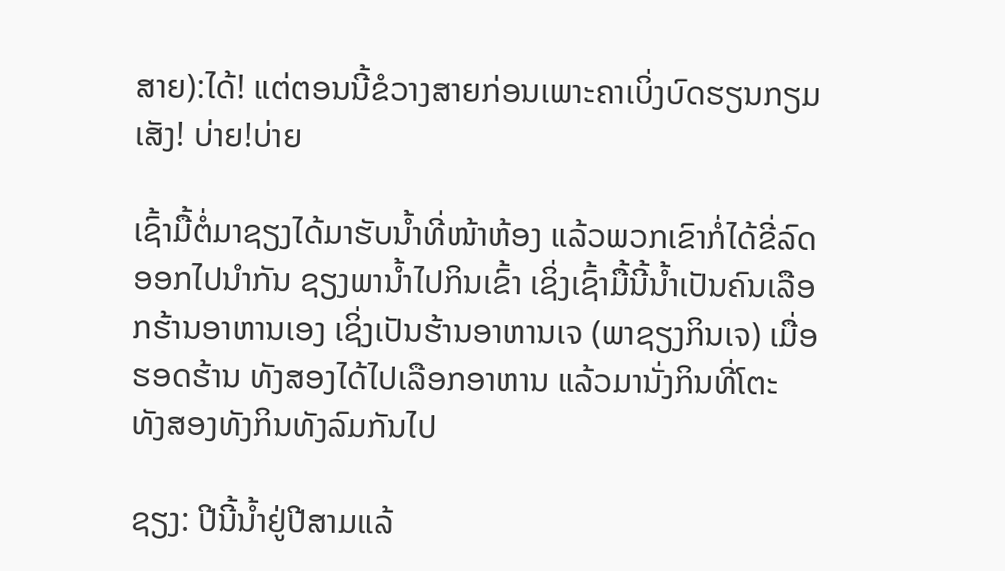ສາຍ):ໄດ້! ແຕ່ຕອນນີ້ຂໍວາງສາຍກ່ອນເພາະຄາເບິ່ງບົດຮຽນກຽມເສັງ! ບ່າຍ!ບ່າຍ

ເຊົ້າມື້ຕໍ່ມາຊຽງໄດ້ມາຮັບນ້ຳທີ່ໜ້າຫ້ອງ ແລ້ວພວກເຂົາກໍ່ໄດ້ຂີ່ລົດອອກໄປນຳກັນ ຊຽງພານ້ຳໄປກິນເຂົ້າ ເຊິ່ງເຊົ້າມື້ນີ້ນ້ຳເປັນຄົນເລືອກຮ້ານອາຫານເອງ ເຊິ່ງເປັນຮ້ານອາຫານເຈ (ພາຊຽງກິນເຈ) ເມື່ອຮອດຮ້ານ ທັງສອງໄດ້ໄປເລືອກອາຫານ ແລ້ວມານັ່ງກິນທີ່ໂຕະ ທັງສອງທັງກິນທັງລົມກັນໄປ

ຊຽງ: ປີນີ້ນ້ຳຢູ່ປີສາມແລ້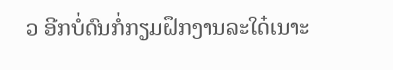ວ ອີກບໍ່ດົນກໍ່ກຽມຝຶກງານລະໃດ໋ເນາະ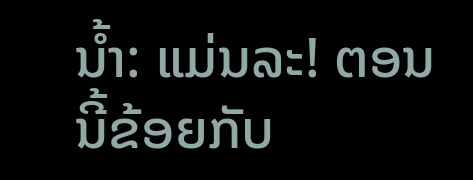ນ້ຳ: ແມ່ນລະ! ຕອນນີ້ຂ້ອຍກັບ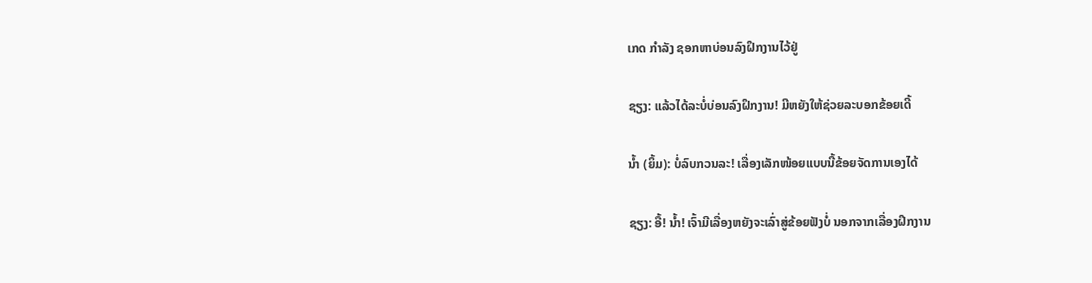ເກດ ກຳລັງ ຊອກຫາບ່ອນລົງຝຶກງານໄວ້ຢູ່

ຊຽງ: ແລ້ວໄດ້ລະບໍ່ບ່ອນລົງຝຶກງານ! ມີຫຍັງໃຫ້ຊ່ວຍລະບອກຂ້ອຍເດີ້

ນ້ຳ (ຍິ້ມ): ບໍ່ລົບກວນລະ! ເລື່ອງເລັກໜ້ອຍແບບນີ້ຂ້ອຍຈັດການເອງໄດ້

ຊຽງ: ອື້! ນ້ຳ! ເຈົ້າມີເລື່ອງຫຍັງຈະເລົ່າສູ່ຂ້ອຍຟັງບໍ່ ນອກຈາກເລື່ອງຝຶກງານ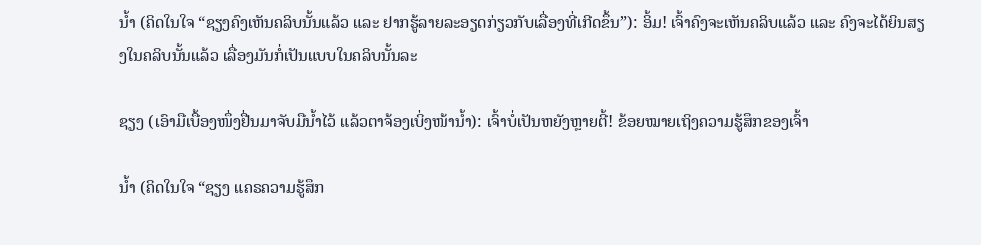ນ້ຳ (ຄິດໃນໃຈ “ຊຽງຄົງເຫັນຄລິບນັ້ນແລ້ວ ແລະ ຢາກຮູ້ລາຍລະອຽດກ່ຽວກັບເລື່ອງທີ່ເກີດຂຶ້ນ”): ອິ້ມ! ເຈົ້າຄົງຈະເຫັນຄລິບແລ້ວ ແລະ ຄົງຈະໄດ້ຍິນສຽງໃນຄລິບນັ້ນແລ້ວ ເລື່ອງມັນກໍ່ເປັນແບບໃນຄລິບນັ້ນລະ

ຊຽງ (ເອົາມືເບື້ອງໜຶ່ງຢື່ນມາຈັບມືນ້ຳໄວ້ ແລ້ວຕາຈ້ອງເບິ່ງໜ້ານ້ຳ): ເຈົ້າບໍ່ເປັນຫຍັງຫຼາຍຕີ້! ຂ້ອຍໝາຍເຖິງຄວາມຮູ້ສຶກຂອງເຈົ້າ

ນ້ຳ (ຄິດໃນໃຈ “ຊຽງ ແຄຣຄວາມຮູ້ສຶກ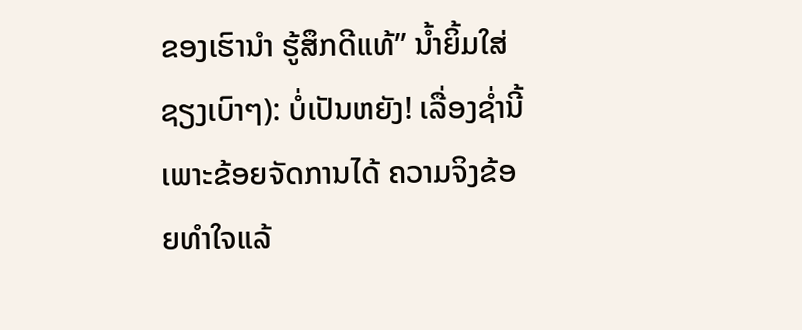ຂອງເຮົານຳ ຮູ້ສຶກດີແທ້” ນ້ຳຍິ້ມໃສ່ຊຽງເບົາໆ): ບໍ່ເປັນຫຍັງ! ເລື່ອງຊ່ຳນີ້ ເພາະຂ້ອຍຈັດການໄດ້ ຄວາມຈິງຂ້ອຍທຳໃຈແລ້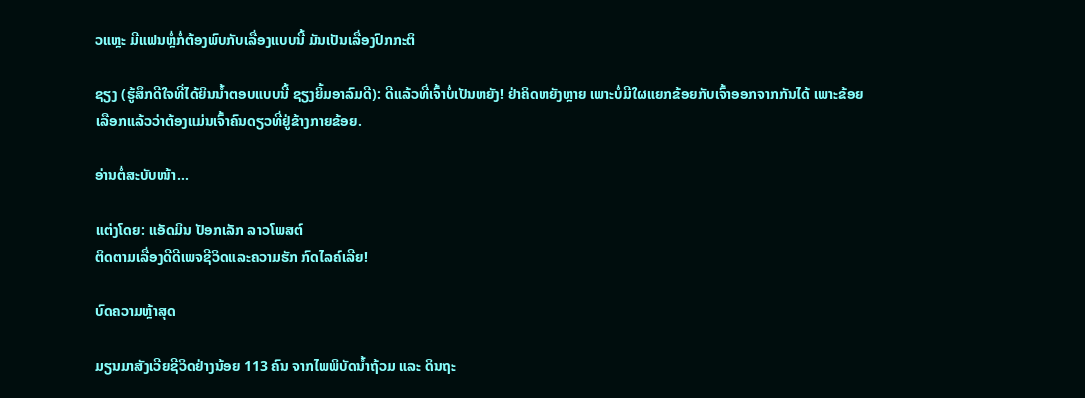ວແຫຼະ ມີແຟນຫຼໍ່ກໍ່ຕ້ອງພົບກັບເລື່ອງແບບນີ້ ມັນເປັນເລື່ອງປົກກະຕິ

ຊຽງ (ຮູ້ສຶກດີໃຈທີ່ໄດ້ຍິນນ້ຳຕອບແບບນີ້ ຊຽງຍິ້ມອາລົມດີ): ດີແລ້ວທີ່ເຈົ້າບໍ່ເປັນຫຍັງ! ຢ່າຄິດຫຍັງຫຼາຍ ເພາະບໍ່ມີໃຜແຍກຂ້ອຍກັບເຈົ້າອອກຈາກກັນໄດ້ ເພາະຂ້ອຍເລືອກແລ້ວວ່າຕ້ອງແມ່ນເຈົ້າຄົນດຽວທີ່ຢູ່ຂ້າງກາຍຂ້ອຍ.

ອ່ານຕໍ່ສະບັບໜ້າ…

ແຕ່ງໂດຍ: ແອັດມິນ ປັອກເລັກ ລາວໂພສຕ໌
ຕິດຕາມເລື່ອງດີດີເພຈຊີວິດແລະຄວາມຮັກ ກົດໄລຄ໌ເລີຍ!

ບົດຄວາມຫຼ້າສຸດ

ມຽນມາສັງເວີຍຊີວິດຢ່າງນ້ອຍ 113 ຄົນ ຈາກໄພພິບັດນ້ຳຖ້ວມ ແລະ ດິນຖະ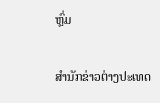ຫຼົ່ມ

ສຳນັກຂ່າວຕ່າງປະເທດ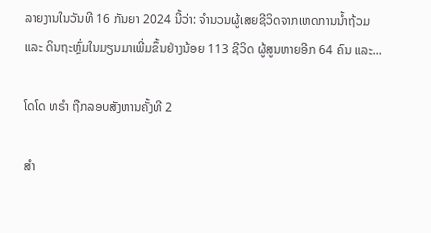ລາຍງານໃນວັນທີ 16 ກັນຍາ 2024 ນີ້ວ່າ: ຈຳນວນຜູ້ເສຍຊີວິດຈາກເຫດການນ້ຳຖ້ວມ ແລະ ດິນຖະຫຼົ່ມໃນມຽນມາເພີ່ມຂຶ້ນຢ່າງນ້ອຍ 113 ຊີວິດ ຜູ້ສູນຫາຍອີກ 64 ຄົນ ແລະ...

ໂດໂດ ທຣຳ ຖືກລອບສັງຫານຄັ້ງທີ 2

ສຳ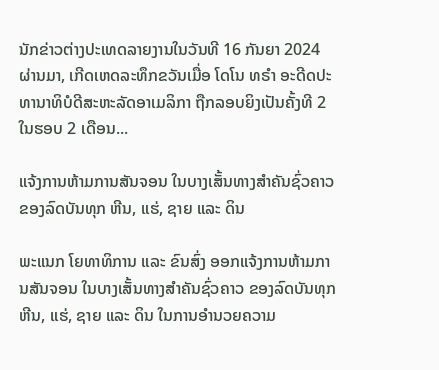ນັກຂ່າວຕ່າງປະເທດລາຍງານໃນວັນທີ 16 ກັນຍາ 2024 ຜ່ານມາ, ເກີດເຫດລະທຶກຂວັນເມື່ອ ໂດໂນ ທຣຳ ອະດີດປະທານາທິບໍດີສະຫະລັດອາເມລິກາ ຖືກລອບຍິງເປັນຄັ້ງທີ 2 ໃນຮອບ 2 ເດືອນ...

ແຈ້ງການຫ້າມການສັນຈອນ ໃນບາງເສັ້ນທາງສໍາຄັນຊົ່ວຄາວ ຂອງລົດບັນທຸກ ຫີນ, ແຮ່, ຊາຍ ແລະ ດິນ

ພະແນກ ໂຍທາທິການ ແລະ ຂົນສົ່ງ ອອກແຈ້ງການຫ້າມການສັນຈອນ ໃນບາງເສັ້ນທາງສໍາຄັນຊົ່ວຄາວ ຂອງລົດບັນທຸກ ຫີນ, ແຮ່, ຊາຍ ແລະ ດິນ ໃນການອໍານວຍຄວາມ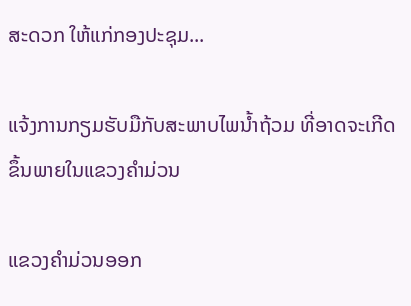ສະດວກ ໃຫ້ແກ່ກອງປະຊຸມ...

ແຈ້ງການກຽມຮັບມືກັບສະພາບໄພນໍ້າຖ້ວມ ທີ່ອາດຈະເກີດຂຶ້ນພາຍໃນແຂວງຄໍາມ່ວນ

ແຂວງຄຳມ່ວນອອກ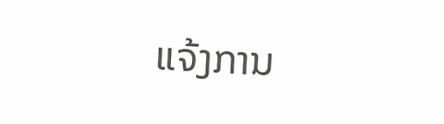ແຈ້ງການ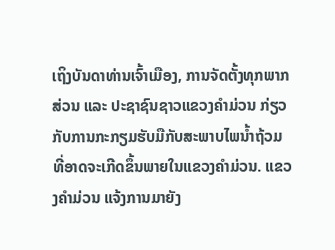ເຖິງບັນດາທ່ານເຈົ້າເມືອງ, ການຈັດຕັ້ງທຸກພາກສ່ວນ ແລະ ປະຊາຊົນຊາວແຂວງຄໍາມ່ວນ ກ່ຽວກັບການກະກຽມຮັບມືກັບສະພາບໄພນໍ້າຖ້ວມ ທີ່ອາດຈະເກີດຂຶ້ນພາຍໃນແຂວງຄໍາມ່ວນ. ແຂວງຄໍາມ່ວນ ແຈ້ງການມາຍັງ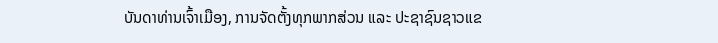ບັນດາທ່ານເຈົ້າເມືອງ, ການຈັດຕັ້ງທຸກພາກສ່ວນ ແລະ ປະຊາຊົນຊາວແຂ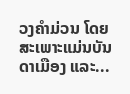ວງຄໍາມ່ວນ ໂດຍສະເພາະແມ່ນບັນດາເມືອງ ແລະ...